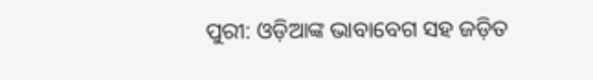ପୁରୀ: ଓଡ଼ିଆଙ୍କ ଭାବାବେଗ ସହ ଜଡ଼ିତ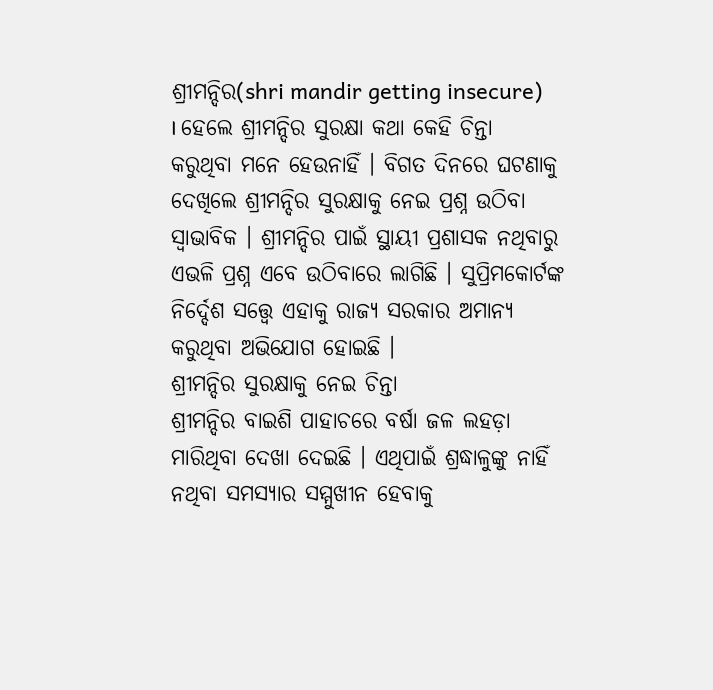ଶ୍ରୀମନ୍ଦିର(shri mandir getting insecure) । ହେଲେ ଶ୍ରୀମନ୍ଦିର ସୁରକ୍ଷା କଥା କେହି ଚିନ୍ତା କରୁଥିବା ମନେ ହେଉନାହିଁ । ବିଗତ ଦିନରେ ଘଟଣାକୁ ଦେଖିଲେ ଶ୍ରୀମନ୍ଦିର ସୁରକ୍ଷାକୁ ନେଇ ପ୍ରଶ୍ନ ଉଠିବା ସ୍ବାଭାବିକ । ଶ୍ରୀମନ୍ଦିର ପାଇଁ ସ୍ଥାୟୀ ପ୍ରଶାସକ ନଥିବାରୁ ଏଭଳି ପ୍ରଶ୍ନ ଏବେ ଉଠିବାରେ ଲାଗିଛି । ସୁପ୍ରିମକୋର୍ଟଙ୍କ ନିର୍ଦ୍ଦେଶ ସତ୍ତ୍ବେ ଏହାକୁ ରାଜ୍ୟ ସରକାର ଅମାନ୍ୟ କରୁଥିବା ଅଭିଯୋଗ ହୋଇଛି ।
ଶ୍ରୀମନ୍ଦିର ସୁରକ୍ଷାକୁ ନେଇ ଚିନ୍ତା
ଶ୍ରୀମନ୍ଦିର ବାଇଶି ପାହାଚରେ ବର୍ଷା ଜଳ ଲହଡ଼ା ମାରିଥିବା ଦେଖା ଦେଇଛି । ଏଥିପାଇଁ ଶ୍ରଦ୍ଧାଳୁଙ୍କୁ ନାହିଁ ନଥିବା ସମସ୍ୟାର ସମ୍ମୁଖୀନ ହେବାକୁ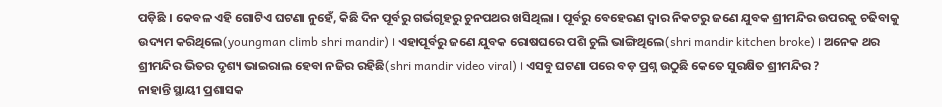ପଡ଼ିଛି । କେବଳ ଏହି ଗୋଟିଏ ଘଟଣା ନୁହେଁ, କିଛି ଦିନ ପୂର୍ବରୁ ଗର୍ଭଗୃହରୁ ଚୁନପଥର ଖସିଥିଲା । ପୂର୍ବରୁ ବେହେରଣ ଦ୍ବାର ନିକଟରୁ ଜଣେ ଯୁବକ ଶ୍ରୀମନ୍ଦିର ଉପରକୁ ଚଢିବାକୁ ଉଦ୍ୟମ କରିଥିଲେ(youngman climb shri mandir) । ଏହାପୂର୍ବରୁ ଜଣେ ଯୁବକ ରୋଷଘରେ ପଶି ଚୁଲି ଭାଙ୍ଗିଥିଲେ(shri mandir kitchen broke) । ଅନେକ ଥର ଶ୍ରୀମନ୍ଦିର ଭିତର ଦୃଶ୍ୟ ଭାଇରାଲ ହେବା ନଜିର ରହିଛି(shri mandir video viral) । ଏସବୁ ଘଟଣା ପରେ ବଡ଼ ପ୍ରଶ୍ନ ଉଠୁଛି କେତେ ସୁରକ୍ଷିତ ଶ୍ରୀମନ୍ଦିର ?
ନାହାନ୍ତି ସ୍ଥାୟୀ ପ୍ରଶାସକ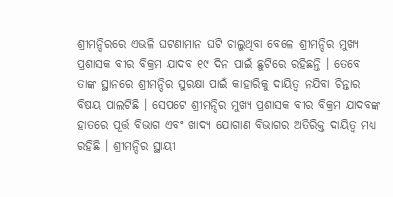ଶ୍ରୀମନ୍ଦିରରେ ଏଭଳି ଘଟଣାମାନ ଘଟି ଚାଲୁଥିବା ବେଳେ ଶ୍ରୀମନ୍ଦିର ମୁଖ୍ୟ ପ୍ରଶାସକ ବୀର ବିକ୍ରମ ଯାଦବ ୧୯ ଦିନ ପାଇଁ ଛୁଟିରେ ରହିଛନ୍ତି । ତେବେ ତାଙ୍କ ସ୍ଥାନରେ ଶ୍ରୀମନ୍ଦିର ସୁରକ୍ଷା ପାଇଁ କାହାରିକୁ ଦାୟିତ୍ବ ନଯିବା ଚିନ୍ତାର ବିଷୟ ପାଲଟିଛି । ସେପଟେ ଶ୍ରୀମନ୍ଦିର ମୁଖ୍ୟ ପ୍ରଶାସକ ବୀର ବିକ୍ରମ ଯାଦବଙ୍କ ହାତରେ ପୂର୍ତ୍ତ ବିଭାଗ ଏବଂ ଖାଦ୍ୟ ଯୋଗାଣ ବିଭାଗର ଅତିରିକ୍ତ ଦାୟିତ୍ବ ମଧ୍ୟ ରହିଛି । ଶ୍ରୀମନ୍ଦିର ସ୍ଥାୟୀ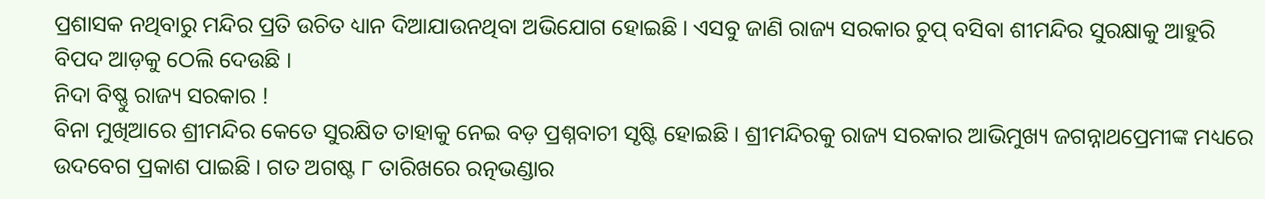ପ୍ରଶାସକ ନଥିବାରୁ ମନ୍ଦିର ପ୍ରତି ଉଚିତ ଧ୍ୟାନ ଦିଆଯାଉନଥିବା ଅଭିଯୋଗ ହୋଇଛି । ଏସବୁ ଜାଣି ରାଜ୍ୟ ସରକାର ଚୁପ୍ ବସିବା ଶୀମନ୍ଦିର ସୁରକ୍ଷାକୁ ଆହୁରି ବିପଦ ଆଡ଼କୁ ଠେଲି ଦେଉଛି ।
ନିଦା ବିଷ୍ଣୁ ରାଜ୍ୟ ସରକାର !
ବିନା ମୁଖିଆରେ ଶ୍ରୀମନ୍ଦିର କେତେ ସୁରକ୍ଷିତ ତାହାକୁ ନେଇ ବଡ଼ ପ୍ରଶ୍ନବାଚୀ ସୃଷ୍ଟି ହୋଇଛି । ଶ୍ରୀମନ୍ଦିରକୁ ରାଜ୍ୟ ସରକାର ଆଭିମୁଖ୍ୟ ଜଗନ୍ନାଥପ୍ରେମୀଙ୍କ ମଧ୍ୟରେ ଉଦବେଗ ପ୍ରକାଶ ପାଇଛି । ଗତ ଅଗଷ୍ଟ ୮ ତାରିଖରେ ରତ୍ନଭଣ୍ଡାର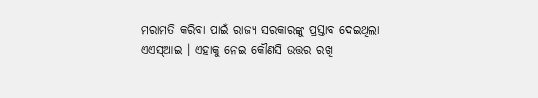ମରାମତି କରିବା ପାଇଁ ରାଜ୍ୟ ସରକାରଙ୍କୁ ପ୍ରସ୍ତାବ ଦେଇଥିଲା ଏଏସ୍ଆଇ । ଏହାକୁ ନେଇ କୌଣସି ଉତ୍ତର ରଖି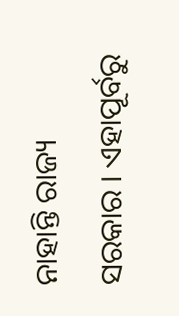ନାହାନ୍ତି ରାଜ୍ୟ ସରକାର । ଏହାପୂର୍ବରୁ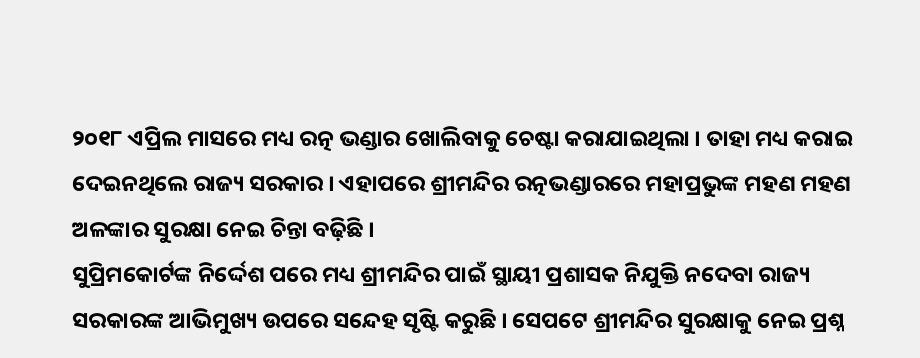୨୦୧୮ ଏପ୍ରିଲ ମାସରେ ମଧ୍ୟ ରତ୍ନ ଭଣ୍ଡାର ଖୋଲିବାକୁ ଚେଷ୍ଟା କରାଯାଇଥିଲା । ତାହା ମଧ୍ୟ କରାଇ ଦେଇନଥିଲେ ରାଜ୍ୟ ସରକାର । ଏହାପରେ ଶ୍ରୀମନ୍ଦିର ରତ୍ନଭଣ୍ଡାରରେ ମହାପ୍ରଭୁଙ୍କ ମହଣ ମହଣ ଅଳଙ୍କାର ସୁରକ୍ଷା ନେଇ ଚିନ୍ତା ବଢ଼ିଛି ।
ସୁପ୍ରିମକୋର୍ଟଙ୍କ ନିର୍ଦ୍ଦେଶ ପରେ ମଧ୍ୟ ଶ୍ରୀମନ୍ଦିର ପାଇଁ ସ୍ଥାୟୀ ପ୍ରଶାସକ ନିଯୁକ୍ତି ନଦେବା ରାଜ୍ୟ ସରକାରଙ୍କ ଆଭିମୁଖ୍ୟ ଉପରେ ସନ୍ଦେହ ସୃଷ୍ଟି କରୁଛି । ସେପଟେ ଶ୍ରୀମନ୍ଦିର ସୁରକ୍ଷାକୁ ନେଇ ପ୍ରଶ୍ନ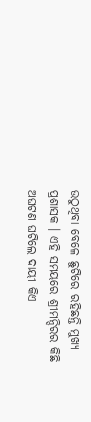ଉଠୁଥିବା ବେଳେ ଛୁଟିରେ ରହିଛନ୍ତି ମୁଖ୍ୟ ପ୍ରଶାସକ । ଏହି ସମୟରେ ଶ୍ରୀମନ୍ଦିରର କିଛି ଅଘଟଣ ଘଟିଲେ ଦାୟୀ କିଏ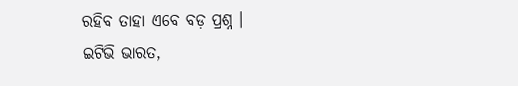ରହିବ ତାହା ଏବେ ବଡ଼ ପ୍ରଶ୍ନ ।
ଇଟିଭି ଭାରତ,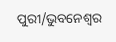ପୁରୀ/ଭୁବନେଶ୍ବର